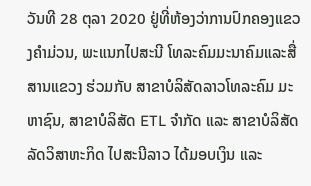ວັນທີ 28 ຕຸລາ 2020 ຢູ່ທີ່ຫ້ອງວ່າການປົກຄອງແຂວງຄຳມ່ວນ, ພະແນກໄປສະນີ ໂທລະຄົມມະນາຄົມແລະສື່ສານແຂວງ ຮ່ວມກັບ ສາຂາບໍລິສັດລາວໂທລະຄົມ ມະຫາຊົນ, ສາຂາບໍລິສັດ ETL ຈຳກັດ ແລະ ສາຂາບໍລິສັດລັດວິສາຫະກິດ ໄປສະນີລາວ ໄດ້ມອບເງິນ ແລະ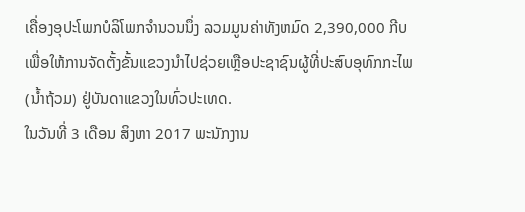ເຄື່ອງອຸປະໂພກບໍລິໂພກຈຳນວນນຶ່ງ ລວມມູນຄ່າທັງຫມົດ 2,390,000 ກີບ ເພື່ອໃຫ້ການຈັດຕັ້ງຂັ້ນແຂວງນຳໄປຊ່ວຍເຫຼືອປະຊາຊົນຜູ້ທີ່ປະສົບອຸທົກກະໄພ (ນໍ້າຖ້ວມ) ຢູ່ບັນດາແຂວງໃນທົ່ວປະເທດ.
ໃນວັນທີ່ 3 ເດືອນ ສິງຫາ 2017 ພະນັກງານ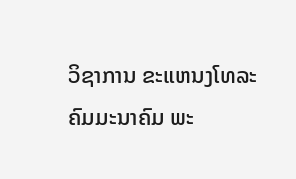ວິຊາການ ຂະແຫນງໂທລະຄົມມະນາຄົມ ພະ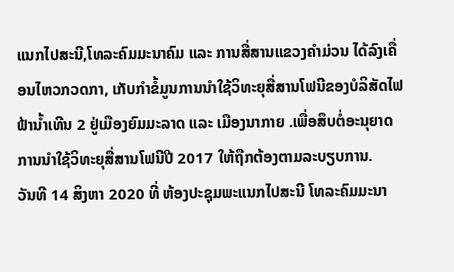ແນກໄປສະນີ,ໂທລະຄົມມະນາຄົມ ແລະ ການສື່ສານແຂວງຄຳມ່ວນ ໄດ້ລົງເຄື່ອນໄຫວກວດກາ, ເກັບກຳຂໍ້ມູນການນຳໃຊ້ວິທະຍຸສື່ສານໂຟນີຂອງບໍລິສັດໄຟຟ້ານ້ຳເທີນ 2 ຢູ່ເມືອງຍົມມະລາດ ແລະ ເມືອງນາກາຍ .ເພື່ອສຶບຕໍ່ອະນຸຍາດການນຳໃຊ້ວິທະຍຸສື່ສານໂຟນີປີ 2017 ໃຫ້ຖືກຕ້ອງຕາມລະບຽບການ.
ວັນທີ 14 ສິງຫາ 2020 ທີ່ ຫ້ອງປະຊຸມພະແນກໄປສະນີ ໂທລະຄົມມະນາ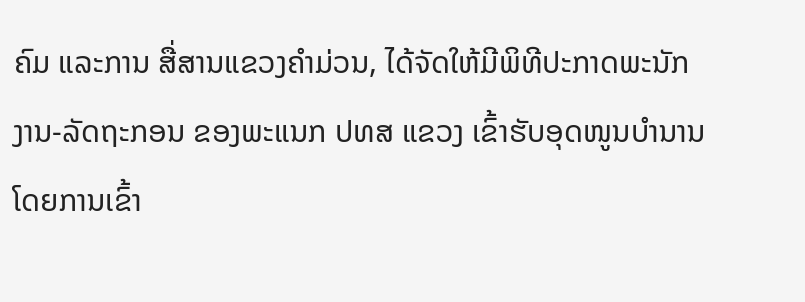ຄົມ ແລະການ ສື່ສານແຂວງຄໍາມ່ວນ, ໄດ້ຈັດໃຫ້ມີພິທີປະກາດພະນັກງານ-ລັດຖະກອນ ຂອງພະແນກ ປທສ ແຂວງ ເຂົ້າຮັບອຸດໜູນບຳນານ ໂດຍການເຂົ້າ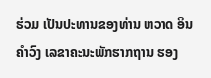ຮ່ວມ ເປັນປະທານຂອງທ່ານ ຫວາດ ອິນຄຳວົງ ເລຂາຄະນະພັກຮາກຖານ ຮອງ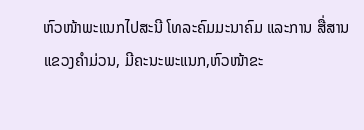ຫົວໜ້າພະແນກໄປສະນີ ໂທລະຄົມມະນາຄົມ ແລະການ ສື່ສານແຂວງຄຳມ່ວນ, ມີຄະນະພະແນກ,ຫົວໜ້າຂະ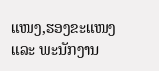ແໜງ,ຮອງຂະແໜງ ແລະ ພະນັກງານ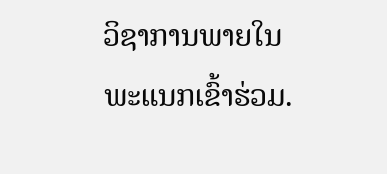ວິຊາການພາຍໃນພະແນກເຂົ້າຮ່ວມ.